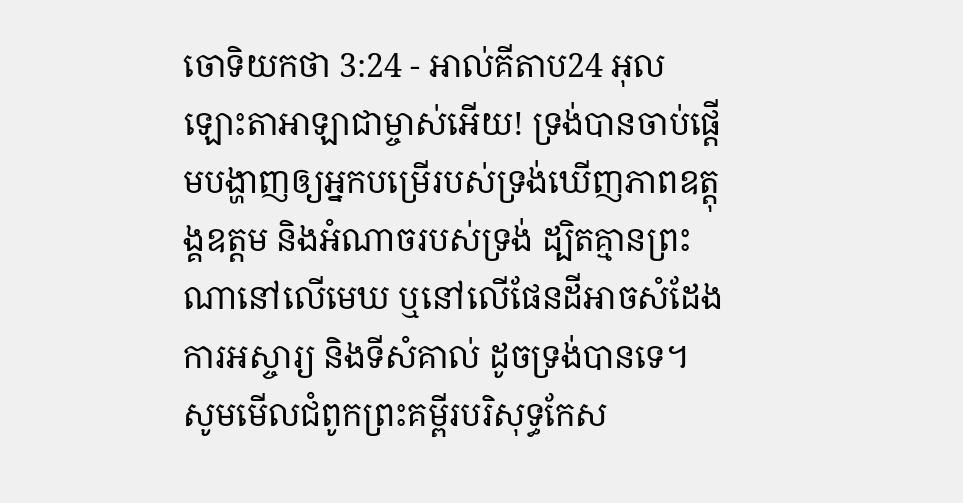ចោទិយកថា 3:24 - អាល់គីតាប24 អុលឡោះតាអាឡាជាម្ចាស់អើយ! ទ្រង់បានចាប់ផ្តើមបង្ហាញឲ្យអ្នកបម្រើរបស់ទ្រង់ឃើញភាពឧត្តុង្គឧត្តម និងអំណាចរបស់ទ្រង់ ដ្បិតគ្មានព្រះណានៅលើមេឃ ឬនៅលើផែនដីអាចសំដែងការអស្ចារ្យ និងទីសំគាល់ ដូចទ្រង់បានទេ។ សូមមើលជំពូកព្រះគម្ពីរបរិសុទ្ធកែស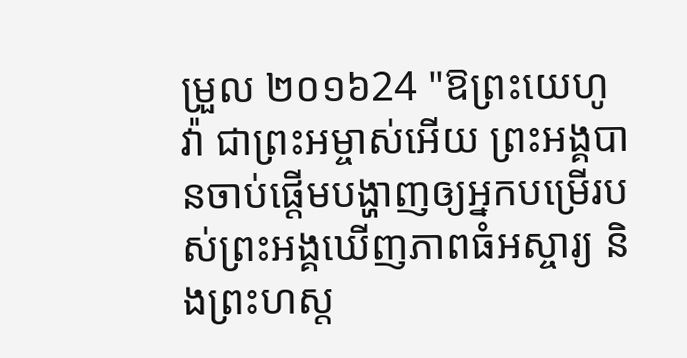ម្រួល ២០១៦24 "ឱព្រះយេហូវ៉ា ជាព្រះអម្ចាស់អើយ ព្រះអង្គបានចាប់ផ្ដើមបង្ហាញឲ្យអ្នកបម្រើរបស់ព្រះអង្គឃើញភាពធំអស្ចារ្យ និងព្រះហស្ត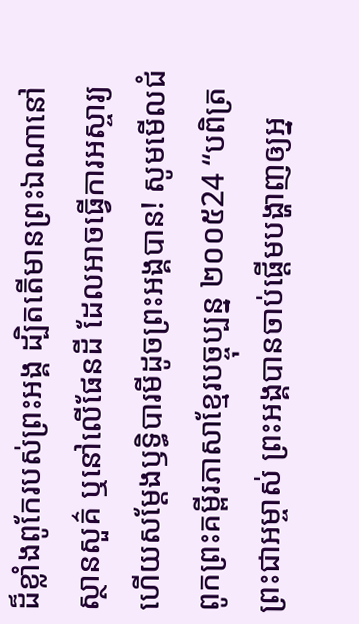ដ៏ខ្លាំងពូកែរបស់ព្រះអង្គ ដ្បិតតើមានព្រះឯណានៅស្ថានសួគ៌ ឬនៅលើផែនដី ដែលអាចធ្វើការអស្ចារ្យ ហើយសម្ដែងឫទ្ធិបារមីដូចព្រះអង្គបាន! សូមមើលជំពូកព្រះគម្ពីរភាសាខ្មែរបច្ចុប្បន្ន ២០០៥24 “បពិត្រព្រះជាអម្ចាស់ ព្រះអង្គបានចាប់ផ្ដើមបង្ហាញឲ្យអ្ន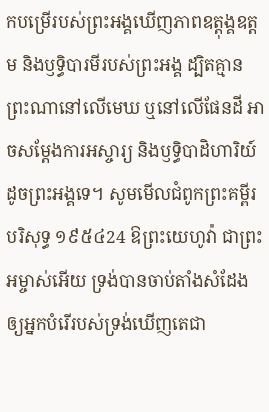កបម្រើរបស់ព្រះអង្គឃើញភាពឧត្ដុង្គឧត្ដម និងឫទ្ធិបារមីរបស់ព្រះអង្គ ដ្បិតគ្មានព្រះណានៅលើមេឃ ឬនៅលើផែនដី អាចសម្តែងការអស្ចារ្យ និងឫទ្ធិបាដិហារិយ៍ ដូចព្រះអង្គទេ។ សូមមើលជំពូកព្រះគម្ពីរបរិសុទ្ធ ១៩៥៤24 ឱព្រះយេហូវ៉ា ជាព្រះអម្ចាស់អើយ ទ្រង់បានចាប់តាំងសំដែងឲ្យអ្នកបំរើរបស់ទ្រង់ឃើញតេជា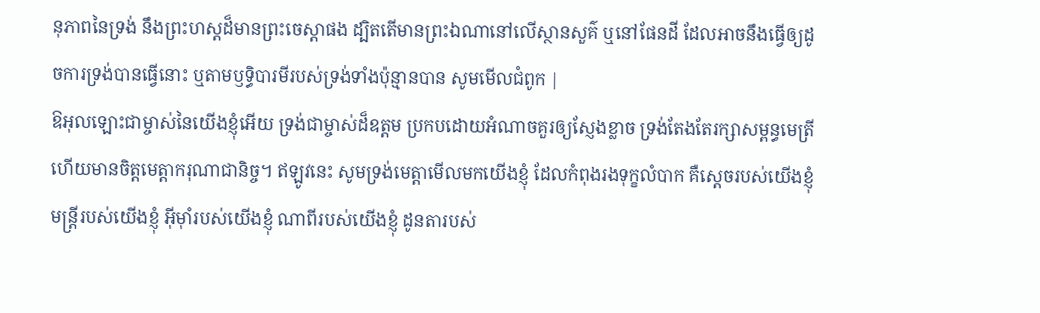នុភាពនៃទ្រង់ នឹងព្រះហស្តដ៏មានព្រះចេស្តាផង ដ្បិតតើមានព្រះឯណានៅលើស្ថានសួគ៌ ឬនៅផែនដី ដែលអាចនឹងធ្វើឲ្យដូចការទ្រង់បានធ្វើនោះ ឬតាមឫទ្ធិបារមីរបស់ទ្រង់ទាំងប៉ុន្មានបាន សូមមើលជំពូក |
ឱអុលឡោះជាម្ចាស់នៃយើងខ្ញុំអើយ ទ្រង់ជាម្ចាស់ដ៏ឧត្ដម ប្រកបដោយអំណាចគួរឲ្យស្ញែងខ្លាច ទ្រង់តែងតែរក្សាសម្ពន្ធមេត្រី ហើយមានចិត្តមេត្តាករុណាជានិច្ច។ ឥឡូវនេះ សូមទ្រង់មេត្តាមើលមកយើងខ្ញុំ ដែលកំពុងរងទុក្ខលំបាក គឺស្ដេចរបស់យើងខ្ញុំ មន្ត្រីរបស់យើងខ្ញុំ អ៊ីមុាំរបស់យើងខ្ញុំ ណាពីរបស់យើងខ្ញុំ ដូនតារបស់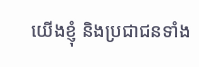យើងខ្ញុំ និងប្រជាជនទាំង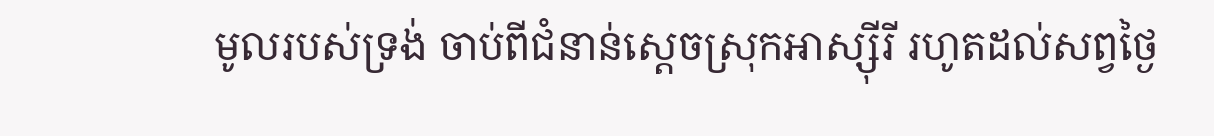មូលរបស់ទ្រង់ ចាប់ពីជំនាន់ស្ដេចស្រុកអាស្ស៊ីរី រហូតដល់សព្វថ្ងៃ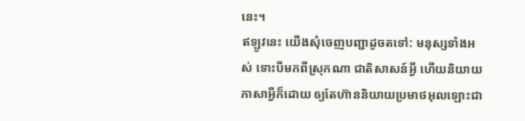នេះ។
ឥឡូវនេះ យើងសុំចេញបញ្ជាដូចតទៅ: មនុស្សទាំងអស់ ទោះបីមកពីស្រុកណា ជាតិសាសន៍អ្វី ហើយនិយាយភាសាអ្វីក៏ដោយ ឲ្យតែហ៊ាននិយាយប្រមាថអុលឡោះជា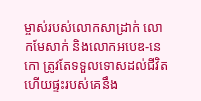ម្ចាស់របស់លោកសាដ្រាក់ លោកមែសាក់ និងលោកអបេឌ-នេកោ ត្រូវតែទទួលទោសដល់ជីវិត ហើយផ្ទះរបស់គេនឹង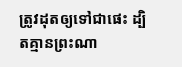ត្រូវដុតឲ្យទៅជាផេះ ដ្បិតគ្មានព្រះណា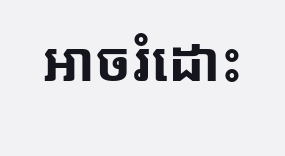អាចរំដោះ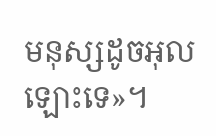មនុស្សដូចអុលឡោះទេ»។